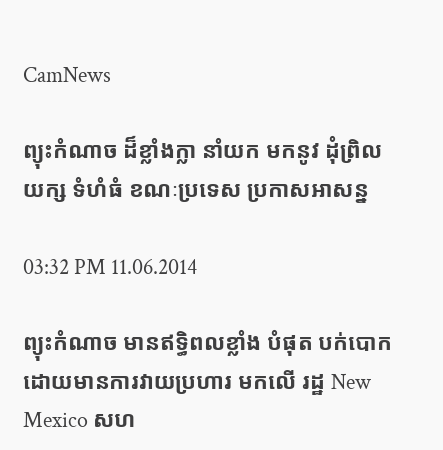CamNews

ព្យុះកំណាច ដ៏ខ្លាំងក្លា នាំយក មកនូវ ដុំព្រិល យក្ស ទំហំធំ ខណៈប្រទេស ប្រកាសអាសន្ន

03:32 PM 11.06.2014

ព្យុះកំណាច មានឥទ្ធិពលខ្លាំង បំផុត បក់បោកដោយមានការវាយប្រហារ មកលើ រដ្ឋ New Mexico សហ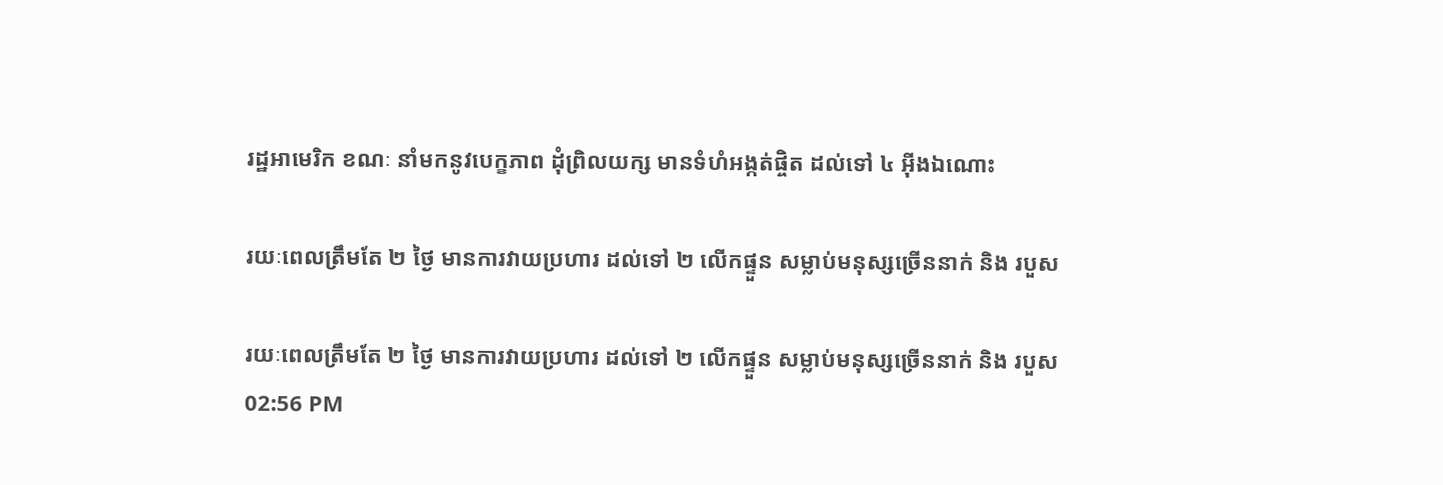រដ្ឋអាមេរិក ខណៈ នាំមកនូវបេក្ខភាព ដុំព្រិលយក្ស មានទំហំអង្កត់ផ្ចិត ដល់ទៅ ៤ អ៊ីងឯណោះ

រយៈពេលត្រឹមតែ ២ ថ្ងៃ មានការវាយប្រហារ ដល់ទៅ ២ លើកផ្ទួន សម្លាប់មនុស្សច្រើននាក់ និង របួស

រយៈពេលត្រឹមតែ ២ ថ្ងៃ មានការវាយប្រហារ ដល់ទៅ ២ លើកផ្ទួន សម្លាប់មនុស្សច្រើននាក់ និង របួស
02:56 PM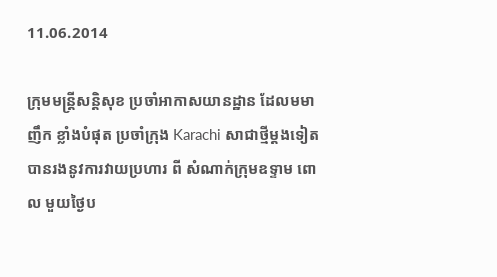11.06.2014

ក្រុមមន្រ្តីសន្តិសុខ ប្រចាំអាកាសយានដ្ឋាន ដែលមមាញឹក ខ្លាំងបំផុត ប្រចាំក្រុង Karachi សាជាថ្មីម្តងទៀត បានរងនូវការវាយប្រហារ ពី សំណាក់ក្រុមឧទ្ទាម ពោល មួយថ្ងៃប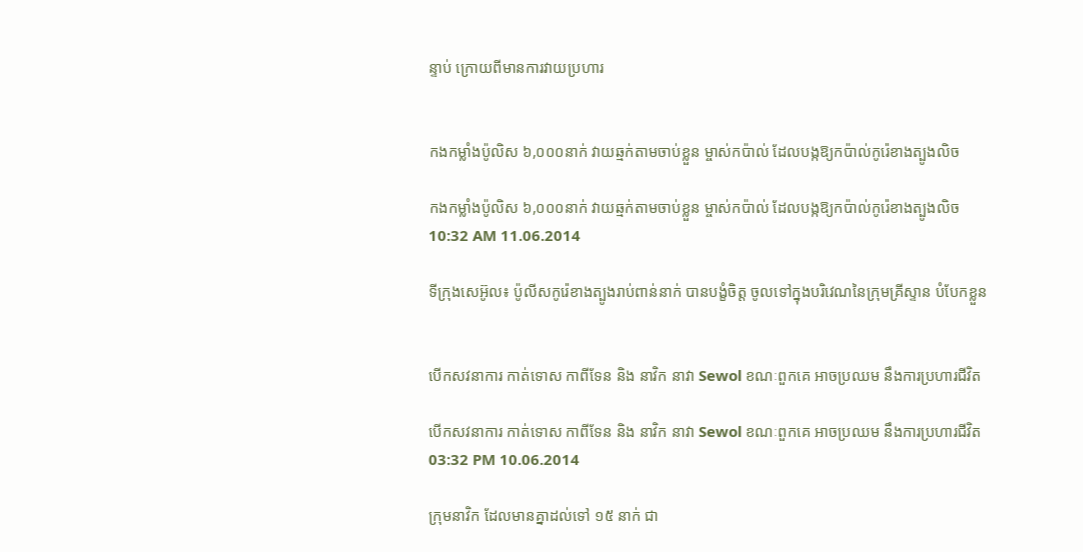ន្ទាប់ ក្រោយពីមានការវាយប្រហារ


កងកម្លាំងប៉ូលិស ៦,០០០នាក់ វាយឆ្មក់តាមចាប់ខ្លួន ម្ចាស់កប៉ាល់ ដែលបង្កឱ្យកប៉ាល់កូរ៉េខាងត្បូងលិច

កងកម្លាំងប៉ូលិស ៦,០០០នាក់ វាយឆ្មក់តាមចាប់ខ្លួន ម្ចាស់កប៉ាល់ ដែលបង្កឱ្យកប៉ាល់កូរ៉េខាងត្បូងលិច
10:32 AM 11.06.2014

ទីក្រុងសេអ៊ូល៖ ប៉ូលីសកូរ៉េខាងត្បូងរាប់ពាន់នាក់ បានបង្ខំចិត្ត ចូលទៅក្នុងបរិវេណនៃក្រុមគ្រីស្ទាន បំបែកខ្លួន


បើកសវនាការ កាត់ទោស កាពីទែន និង នាវិក នាវា Sewol ខណៈពួកគេ អាចប្រឈម នឹងការប្រហារជីវិត

បើកសវនាការ កាត់ទោស កាពីទែន និង នាវិក នាវា Sewol ខណៈពួកគេ អាចប្រឈម នឹងការប្រហារជីវិត
03:32 PM 10.06.2014

ក្រុមនាវិក ដែលមានគ្នាដល់ទៅ ១៥ នាក់ ជា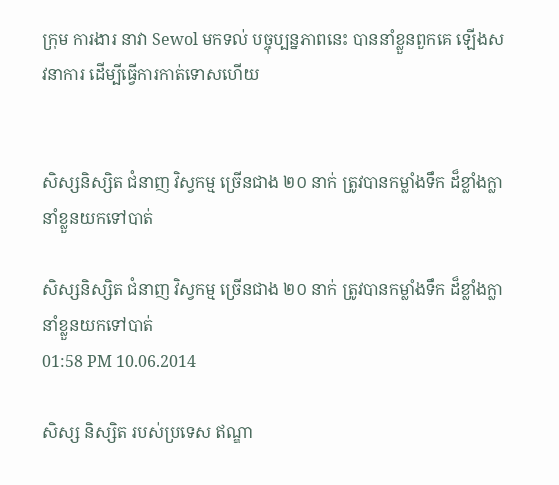ក្រុម ការងារ នាវា Sewol មកទល់ បច្ចុប្បន្នភាពនេះ បាននាំខ្លួនពួកគេ ឡើងសវនាការ ដើម្បីធ្វើការកាត់ទោសហើយ


សិស្សនិស្សិត ជំនាញ វិស្វកម្ម ច្រើនជាង ២០ នាក់ ត្រូវបានកម្លាំងទឹក ដ៏ខ្លាំងក្លា នាំខ្លួនយកទៅបាត់

សិស្សនិស្សិត ជំនាញ វិស្វកម្ម ច្រើនជាង ២០ នាក់ ត្រូវបានកម្លាំងទឹក ដ៏ខ្លាំងក្លា នាំខ្លួនយកទៅបាត់
01:58 PM 10.06.2014

សិស្ស និស្សិត របស់ប្រទេស ឥណ្ឌា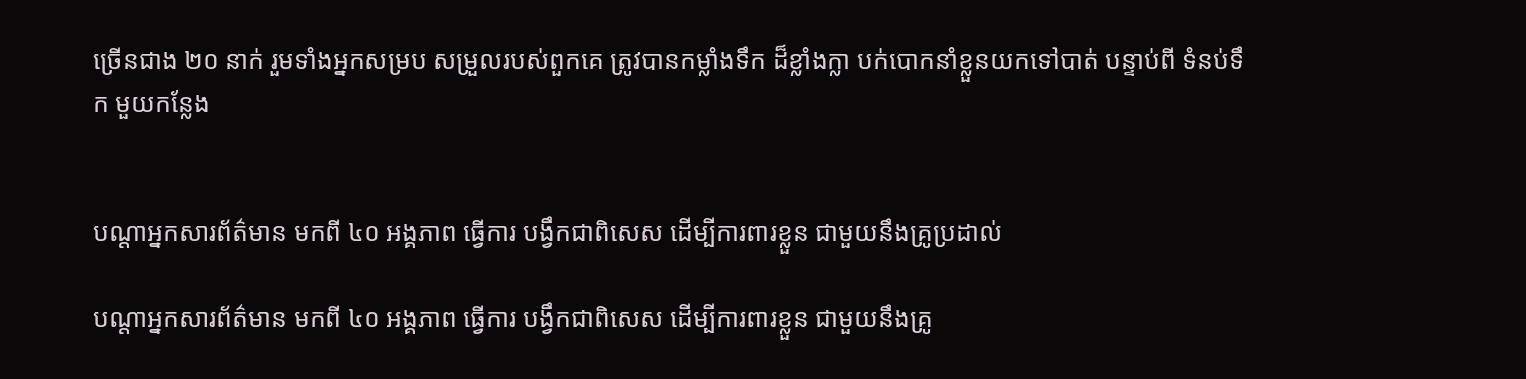ច្រើនជាង ២០ នាក់ រួមទាំងអ្នកសម្រប សម្រួលរបស់ពួកគេ ត្រូវបានកម្លាំងទឹក ដ៏ខ្លាំងក្លា បក់បោកនាំខ្លួនយកទៅបាត់ បន្ទាប់ពី ទំនប់ទឹក មួយកន្លែង


បណ្តាអ្នកសារព័ត៌មាន មកពី ៤០ អង្គភាព ធ្វើការ បង្វឹកជាពិសេស ដើម្បីការពារខ្លួន ជាមួយនឹងគ្រូប្រដាល់

បណ្តាអ្នកសារព័ត៌មាន មកពី ៤០ អង្គភាព ធ្វើការ បង្វឹកជាពិសេស ដើម្បីការពារខ្លួន ជាមួយនឹងគ្រូ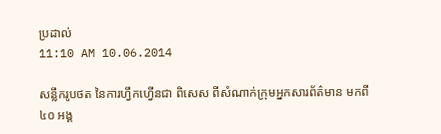ប្រដាល់
11:10 AM 10.06.2014

សន្លឹករូបថត នៃការហ្វឹកហ្វើនជា ពិសេស ពីសំណាក់ក្រុមអ្នកសារព័ត៌មាន មកពី ៤០ អង្គ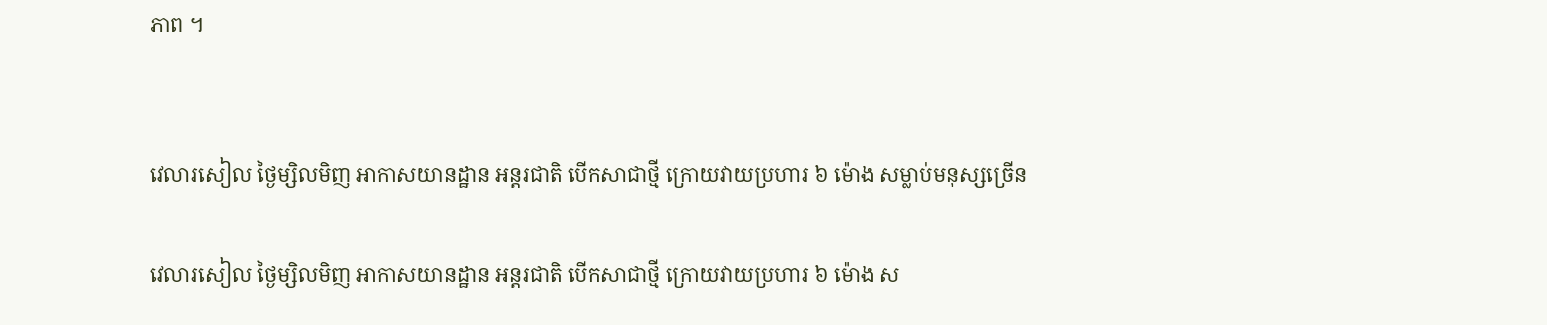ភាព ។


វេលារសៀល ថ្ងៃម្សិលមិញ អាកាសយានដ្ឋាន អន្តរជាតិ បើកសាជាថ្មី ក្រោយវាយប្រហារ ៦ ម៉ោង សម្លាប់មនុស្សច្រើន

វេលារសៀល ថ្ងៃម្សិលមិញ អាកាសយានដ្ឋាន អន្តរជាតិ បើកសាជាថ្មី ក្រោយវាយប្រហារ ៦ ម៉ោង ស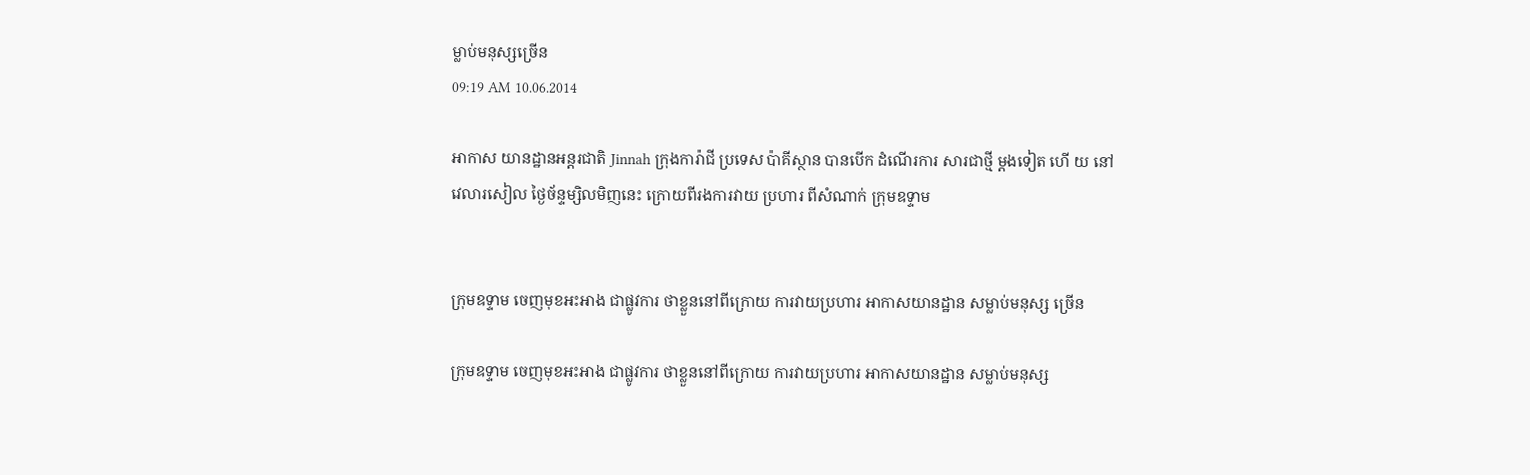ម្លាប់មនុស្សច្រើន
09:19 AM 10.06.2014

អាកាស យានដ្ឋានអន្តរជាតិ Jinnah ក្រុងការ៉ាជី ប្រទេស ប៉ាគីស្ថាន បានបើក ដំណើរការ សារជាថ្មី ម្តងទៀត ហើ យ នៅវេលារសៀល ថ្ងៃច័ន្ទម្សិលមិញនេះ ក្រោយពីរងការវាយ ប្រហារ ពីសំណាក់ ក្រុមឧទ្ទាម


ក្រុមឧទ្ទាម ចេញមុខអះអាង ជាផ្លូវការ ថាខ្លួននៅពីក្រោយ ការវាយប្រហារ អាកាសយានដ្ឋាន សម្លាប់មនុស្ស ច្រើន

ក្រុមឧទ្ទាម ចេញមុខអះអាង ជាផ្លូវការ ថាខ្លួននៅពីក្រោយ ការវាយប្រហារ អាកាសយានដ្ឋាន សម្លាប់មនុស្ស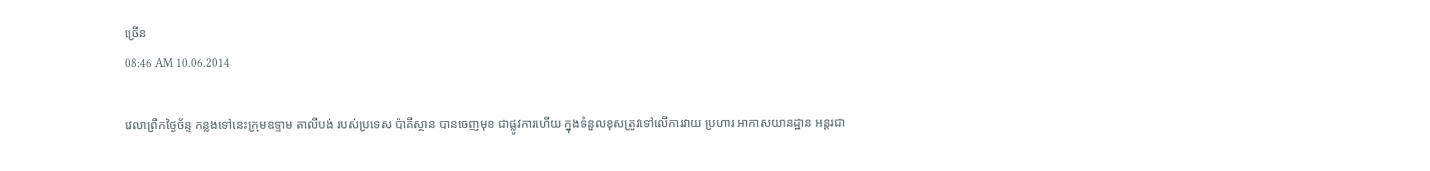ច្រើន
08:46 AM 10.06.2014

វេលាព្រឹកថ្ងៃច័ន្ទ កន្លងទៅនេះក្រុមឧទ្ទាម តាលីបង់ របស់ប្រទេស ប៉ាគីស្ថាន បានចេញមុខ ជាផ្លូវការហើយ ក្នុងទំនួលខុសត្រូវទៅលើការវាយ ប្រហារ អាកាសយានដ្ឋាន អន្តរជា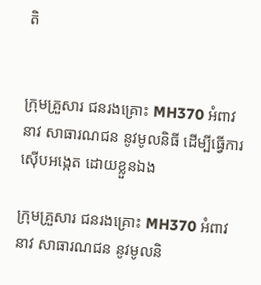តិ


ក្រុមគ្រួសារ ជនរងគ្រោះ MH370 អំពាវនាវ សាធារណជន នូវមូលនិធី ដើម្បីធ្វើការ ស៊ើបអង្កេត ដោយខ្លួនឯង

ក្រុមគ្រួសារ ជនរងគ្រោះ MH370 អំពាវនាវ សាធារណជន នូវមូលនិ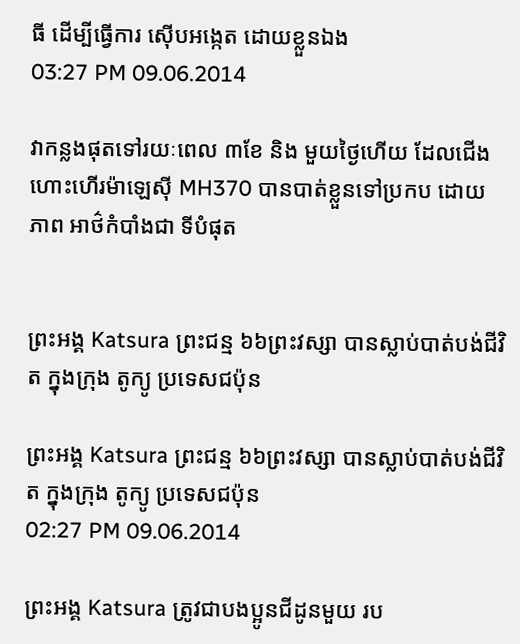ធី ដើម្បីធ្វើការ ស៊ើបអង្កេត ដោយខ្លួនឯង
03:27 PM 09.06.2014

វាកន្លងផុតទៅរយៈពេល ៣ខែ និង មួយថ្ងៃហើយ ដែលជើងហោះហើរម៉ាឡេស៊ី MH370 បានបាត់ខ្លួនទៅប្រកប ដោយ ភាព អាថ៌កំបាំងជា ទីបំផុត


ព្រះអង្គ Katsura ព្រះជន្ម ៦៦ព្រះវស្សា បានស្លាប់បាត់បង់ជីវិត ក្នុងក្រុង តូក្យូ ប្រទេសជប៉ុន

ព្រះអង្គ Katsura ព្រះជន្ម ៦៦ព្រះវស្សា បានស្លាប់បាត់បង់ជីវិត ក្នុងក្រុង តូក្យូ ប្រទេសជប៉ុន
02:27 PM 09.06.2014

ព្រះអង្គ Katsura ត្រូវជាបងប្អូនជីដូនមួយ រប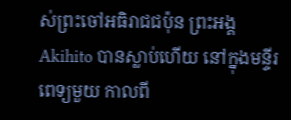ស់ព្រះចៅអធិរាជជប៉ុន ព្រះអង្គ Akihito បានស្លាប់ហើយ នៅក្នុងមន្ទីរពេទ្យមួយ កាលពី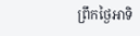ព្រឹកថ្ងៃអាទិ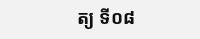ត្យ ទី០៨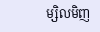ម្សិលមិញ